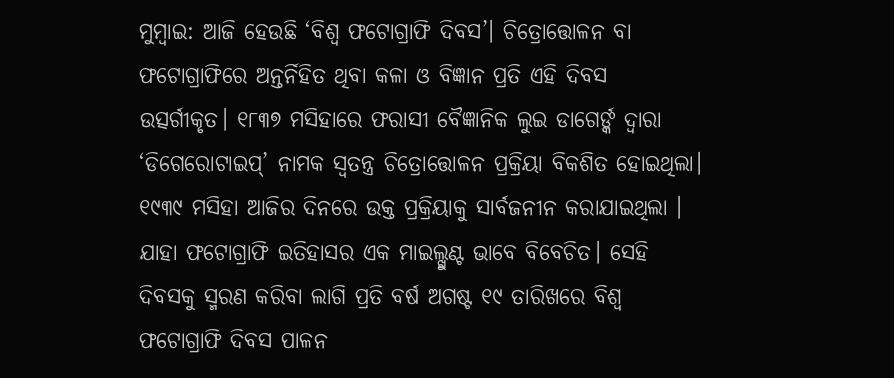ମୁମ୍ବାଇ: ଆଜି ହେଉଛି ‘ବିଶ୍ବ ଫଟୋଗ୍ରାଫି ଦିବସ’। ଚିତ୍ରୋତ୍ତୋଳନ ବା ଫଟୋଗ୍ରାଫିରେ ଅନ୍ତର୍ନିହିତ ଥିବା କଳା ଓ ବିଜ୍ଞାନ ପ୍ରତି ଏହି ଦିବସ ଉତ୍ସର୍ଗୀକୃତ। ୧୮୩୭ ମସିହାରେ ଫରାସୀ ବୈଜ୍ଞାନିକ ଲୁଇ ଡାଗେର୍ଙ୍କ ଦ୍ବାରା ‘ଡିଗେରୋଟାଇପ୍’ ନାମକ ସ୍ବତନ୍ତ୍ର ଚିତ୍ରୋତ୍ତୋଳନ ପ୍ରକ୍ରିୟା ବିକଶିତ ହୋଇଥିଲା। ୧୯୩୯ ମସିହା ଆଜିର ଦିନରେ ଉକ୍ତ ପ୍ରକ୍ରିୟାକୁ ସାର୍ବଜନୀନ କରାଯାଇଥିଲା । ଯାହା ଫଟୋଗ୍ରାଫି ଇତିହାସର ଏକ ମାଇଲ୍ଖୁଣ୍ଟ ଭାବେ ବିବେଚିତ। ସେହି ଦିବସକୁ ସ୍ମରଣ କରିବା ଲାଗି ପ୍ରତି ବର୍ଷ ଅଗଷ୍ଟ ୧୯ ତାରିଖରେ ବିଶ୍ବ ଫଟୋଗ୍ରାଫି ଦିବସ ପାଳନ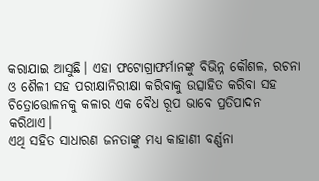କରାଯାଇ ଆସୁଛି। ଏହା ଫଟୋଗ୍ରାଫର୍ମାନଙ୍କୁ ବିଭିନ୍ନ କୌଶଳ, ରଚନା ଓ ଶୈଳୀ ସହ ପରୀକ୍ଷାନିରୀକ୍ଷା କରିବାକୁ ଉତ୍ସାହିତ କରିବା ସହ ଚିତ୍ରୋତ୍ତୋଳନକୁ କଳାର ଏକ ବୈଧ ରୂପ ଭାବେ ପ୍ରତିପାଦନ କରିଥାଏ।
ଏଥି ସହିତ ସାଧାରଣ ଜନତାଙ୍କୁ ମଧ୍ୟ କାହାଣୀ ବର୍ଣ୍ଣନା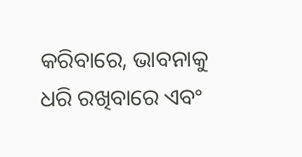କରିବାରେ, ଭାବନାକୁ ଧରି ରଖିବାରେ ଏବଂ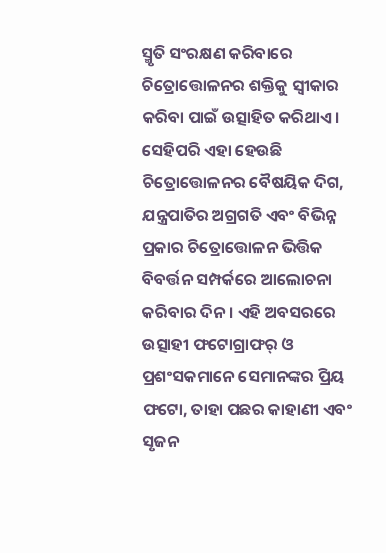ସ୍ମୃତି ସଂରକ୍ଷଣ କରିବାରେ ଚିତ୍ରୋତ୍ତୋଳନର ଶକ୍ତିକୁ ସ୍ବୀକାର କରିବା ପାଇଁ ଉତ୍ସାହିତ କରିଥାଏ। ସେହିପରି ଏହା ହେଉଛି ଚିତ୍ରୋତ୍ତୋଳନର ବୈଷୟିକ ଦିଗ, ଯନ୍ତ୍ରପାତିର ଅଗ୍ରଗତି ଏବଂ ବିଭିନ୍ନ ପ୍ରକାର ଚିତ୍ରୋତ୍ତୋଳନ ଭିତ୍ତିକ ବିବର୍ତ୍ତନ ସମ୍ପର୍କରେ ଆଲୋଚନା କରିବାର ଦିନ। ଏହି ଅବସରରେ ଉତ୍ସାହୀ ଫଟୋଗ୍ରାଫର୍ ଓ ପ୍ରଶଂସକମାନେ ସେମାନଙ୍କର ପ୍ରିୟ ଫଟୋ, ତାହା ପଛର କାହାଣୀ ଏବଂ ସୃଜନ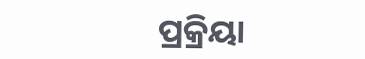ପ୍ରକ୍ରିୟା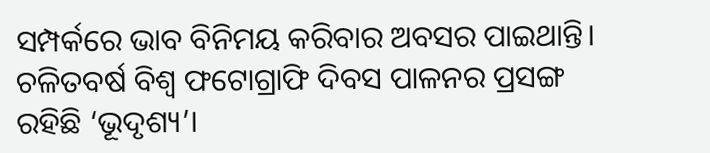ସମ୍ପର୍କରେ ଭାବ ବିନିମୟ କରିବାର ଅବସର ପାଇଥାନ୍ତି। ଚଳିତବର୍ଷ ବିଶ୍ବ ଫଟୋଗ୍ରାଫି ଦିବସ ପାଳନର ପ୍ରସଙ୍ଗ ରହିଛି ‘ଭୂଦୃଶ୍ୟ’।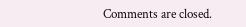Comments are closed.